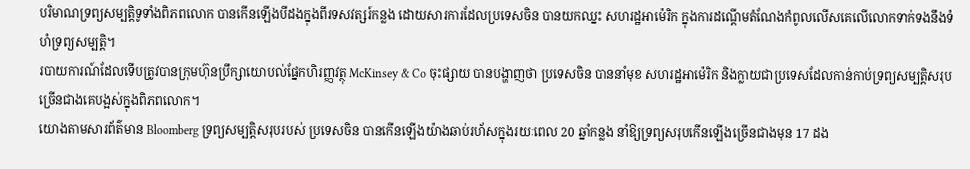បរិមាណទ្រព្យសម្បត្តិទូទាំងពិភពលោក បានកើនឡើងបីដងក្នុងពីរទសវត្សរ៍កន្លង ដោយសារការដែលប្រទេសចិន បានយកឈ្នះ សហរដ្ឋអាម៉េរិក ក្នុងការដណ្ដើមតំណែងកំពូលលើសគេលើលោកទាក់ទងនឹងទំហំទ្រព្យសម្បត្តិ។
របាយការណ៍ដែលទើបត្រូវបានក្រុមហ៊ុនប្រឹក្សាយោបល់ផ្នែកហិរញ្ញវត្ថុ McKinsey & Co ចុះផ្សាយ បានបង្ហាញថា ប្រទេសចិន បាននាំមុខ សហរដ្ឋអាម៉េរិក និងក្លាយជាប្រទេសដែលកាន់កាប់ទ្រព្យសម្បត្តិសរុបច្រើនជាងគេបង្អស់ក្នុងពិភពលោក។
យោងតាមសារព័ត៌មាន Bloomberg ទ្រព្យសម្បត្តិសរុបរបស់ ប្រទេសចិន បានកើនឡើងយ៉ាងឆាប់រហ័សក្នុងរយៈពេល 20 ឆ្នាំកន្លង នាំឱ្យទ្រព្យសរុបកើនឡើងច្រើនជាងមុន 17 ដង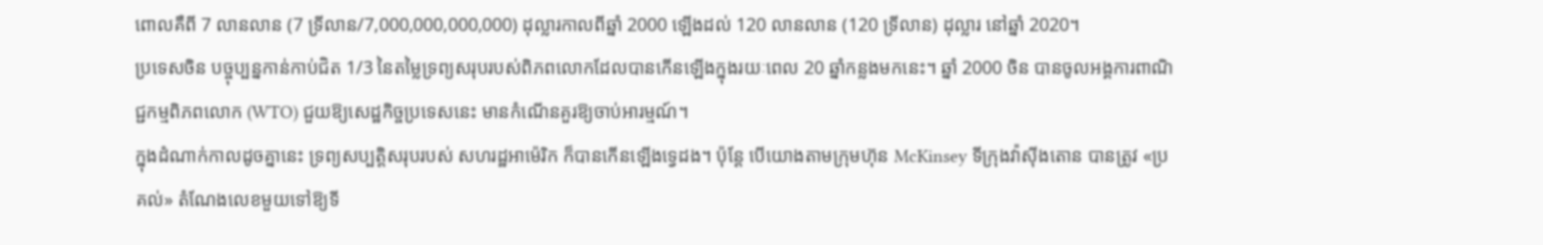ពោលគឺពី 7 លានលាន (7 ទ្រីលាន/7,000,000,000,000) ដុល្លារកាលពីឆ្នាំ 2000 ឡើងដល់ 120 លានលាន (120 ទ្រីលាន) ដុល្លារ នៅឆ្នាំ 2020។
ប្រទេសចិន បច្ចុប្បន្នកាន់កាប់ជិត 1/3 នៃតម្លៃទ្រព្យសរុបរបស់ពិភពលោកដែលបានកើនឡើងក្នុងរយៈពេល 20 ឆ្នាំកន្លងមកនេះ។ ឆ្នាំ 2000 ចិន បានចូលអង្គការពាណិជ្ជកម្មពិភពលោក (WTO) ជួយឱ្យសេដ្ឋកិច្ចប្រទេសនេះ មានកំណើនគួរឱ្យចាប់អារម្មណ៍។
ក្នុងដំណាក់កាលដូចគ្នានេះ ទ្រព្យសប្បត្តិសរុបរបស់ សហរដ្ឋអាម៉េរិក ក៏បានកើនឡើងទ្វេដង។ ប៉ុន្តែ បើយោងតាមក្រុមហ៊ុន McKinsey ទីក្រុងវ៉ាស៊ីងតោន បានត្រូវ «ប្រគល់» តំណែងលេខមួយទៅឱ្យទី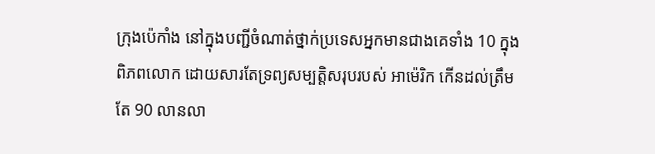ក្រុងប៉េកាំង នៅក្នុងបញ្ជីចំណាត់ថ្នាក់ប្រទេសអ្នកមានជាងគេទាំង 10 ក្នុងពិភពលោក ដោយសារតែទ្រព្យសម្បត្តិសរុបរបស់ អាម៉េរិក កើនដល់ត្រឹមតែ 90 លានលា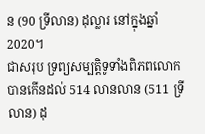ន (90 ទ្រីលាន) ដុល្លារ នៅក្នុងឆ្នាំ 2020។
ជាសរុប ទ្រព្យសម្បត្តិទូទាំងពិភពលោក បានកើនដល់ 514 លានលាន (511 ទ្រីលាន) ដុ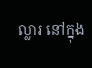ល្លារ នៅក្នុង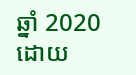ឆ្នាំ 2020 ដោយ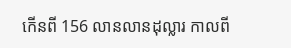កើនពី 156 លានលានដុល្លារ កាលពី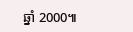ឆ្នាំ 2000៕